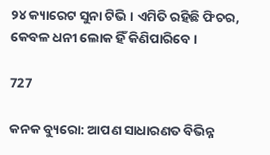୨୪ କ୍ୟାରେଟ ସୁନା ଟିଭି । ଏମିତି ରହିଛି ଫିଚର, କେବଳ ଧନୀ ଲୋକ ହିଁ କିଣିପାରିବେ ।

727

କନକ ବ୍ୟୁରୋ: ଆପଣ ସାଧାରଣତ ବିଭିନ୍ନ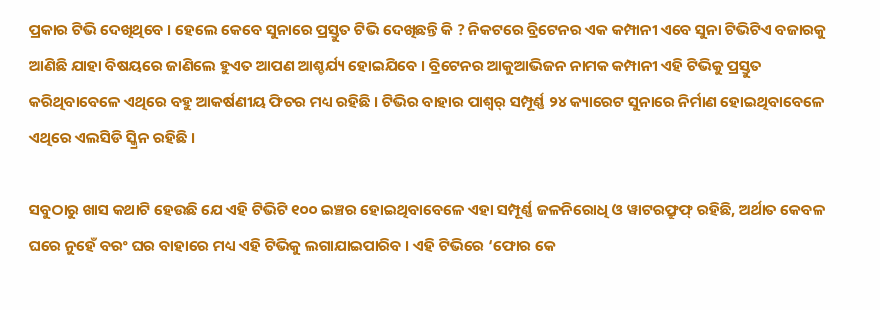ପ୍ରକାର ଟିଭି ଦେଖିଥିବେ । ହେଲେ କେବେ ସୁନାରେ ପ୍ରସ୍ତୁତ ଟିଭି ଦେଖିଛନ୍ତି କି ? ନିକଟରେ ବ୍ରିଟେନର ଏକ କମ୍ପାନୀ ଏବେ ସୁନା ଟିଭିଟିଏ ବଜାରକୁ ଆଣିଛି ଯାହା ବିଷୟରେ ଜାଣିଲେ ହୁଏତ ଆପଣ ଆଶ୍ଚର୍ଯ୍ୟ ହୋଇଯିବେ । ବ୍ରିଟେନର ଆକୁଆଭିଜନ ନାମକ କମ୍ପାନୀ ଏହି ଟିଭିକୁ ପ୍ରସ୍ତୁତ କରିଥିବାବେଳେ ଏଥିରେ ବହୁ ଆକର୍ଷଣୀୟ ଫିଚର ମଧ୍ୟ ରହିଛି । ଟିଭିର ବାହାର ପାଶ୍ୱର୍ ସମ୍ପୂର୍ଣ୍ଣ ୨୪ କ୍ୟାରେଟ ସୁନାରେ ନିର୍ମାଣ ହୋଇଥିବାବେଳେ ଏଥିରେ ଏଲସିଡି ସ୍କ୍ରିନ ରହିଛି ।

ସବୁଠାରୁ ଖାସ କଥାଟି ହେଉଛି ଯେ ଏହି ଟିଭିଟି ୧୦୦ ଇଞ୍ଚର ହୋଇଥିବାବେଳେ ଏହା ସମ୍ପୂର୍ଣ୍ଣ ଜଳନିରୋଧି ଓ ୱାଟରଫ୍ରୁଫ୍ ରହିଛି, ଅର୍ଥାତ କେବଳ ଘରେ ନୁହେଁ ବରଂ ଘର ବାହାରେ ମଧ୍ୟ ଏହି ଟିଭିକୁ ଲଗାଯାଇପାରିବ । ଏହି ଟିଭିରେ ‘ଫୋର କେ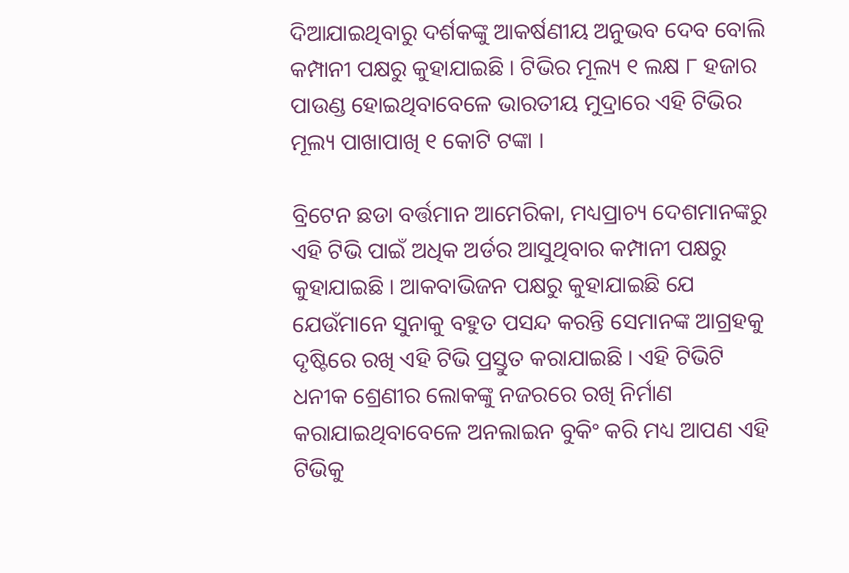ଦିଆଯାଇଥିବାରୁ ଦର୍ଶକଙ୍କୁ ଆକର୍ଷଣୀୟ ଅନୁଭବ ଦେବ ବୋଲି କମ୍ପାନୀ ପକ୍ଷରୁ କୁହାଯାଇଛି । ଟିଭିର ମୂଲ୍ୟ ୧ ଲକ୍ଷ ୮ ହଜାର ପାଉଣ୍ଡ ହୋଇଥିବାବେଳେ ଭାରତୀୟ ମୁଦ୍ରାରେ ଏହି ଟିଭିର ମୂଲ୍ୟ ପାଖାପାଖି ୧ କୋଟି ଟଙ୍କା ।

ବ୍ରିଟେନ ଛଡା ବର୍ତ୍ତମାନ ଆମେରିକା, ମଧ୍ୟପ୍ରାଚ୍ୟ ଦେଶମାନଙ୍କରୁ ଏହି ଟିଭି ପାଇଁ ଅଧିକ ଅର୍ଡର ଆସୁଥିବାର କମ୍ପାନୀ ପକ୍ଷରୁ କୁହାଯାଇଛି । ଆକବାଭିଜନ ପକ୍ଷରୁ କୁହାଯାଇଛି ଯେ ଯେଉଁମାନେ ସୁନାକୁ ବହୁତ ପସନ୍ଦ କରନ୍ତି ସେମାନଙ୍କ ଆଗ୍ରହକୁ ଦୃଷ୍ଟିରେ ରଖି ଏହି ଟିଭି ପ୍ରସ୍ତୁତ କରାଯାଇଛି । ଏହି ଟିଭିଟି ଧନୀକ ଶ୍ରେଣୀର ଲୋକଙ୍କୁ ନଜରରେ ରଖି ନିର୍ମାଣ କରାଯାଇଥିବାବେଳେ ଅନଲାଇନ ବୁକିଂ କରି ମଧ୍ୟ ଆପଣ ଏହି ଟିଭିକୁ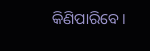କିଣିପାରିବେ ।